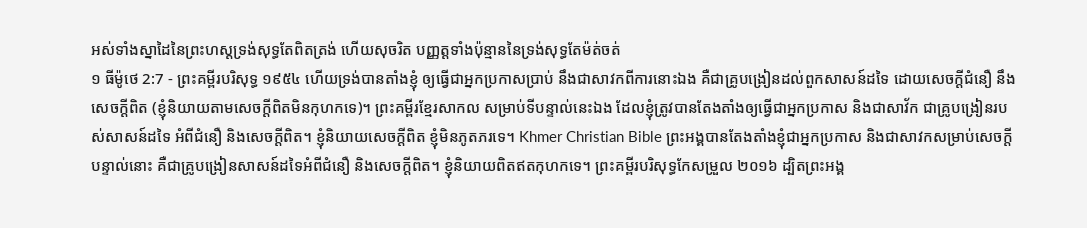អស់ទាំងស្នាដៃនៃព្រះហស្តទ្រង់សុទ្ធតែពិតត្រង់ ហើយសុចរិត បញ្ញត្តទាំងប៉ុន្មាននៃទ្រង់សុទ្ធតែម៉ត់ចត់
១ ធីម៉ូថេ 2:7 - ព្រះគម្ពីរបរិសុទ្ធ ១៩៥៤ ហើយទ្រង់បានតាំងខ្ញុំ ឲ្យធ្វើជាអ្នកប្រកាសប្រាប់ នឹងជាសាវកពីការនោះឯង គឺជាគ្រូបង្រៀនដល់ពួកសាសន៍ដទៃ ដោយសេចក្ដីជំនឿ នឹងសេចក្ដីពិត (ខ្ញុំនិយាយតាមសេចក្ដីពិតមិនកុហកទេ)។ ព្រះគម្ពីរខ្មែរសាកល សម្រាប់ទីបន្ទាល់នេះឯង ដែលខ្ញុំត្រូវបានតែងតាំងឲ្យធ្វើជាអ្នកប្រកាស និងជាសាវ័ក ជាគ្រូបង្រៀនរបស់សាសន៍ដទៃ អំពីជំនឿ និងសេចក្ដីពិត។ ខ្ញុំនិយាយសេចក្ដីពិត ខ្ញុំមិនភូតភរទេ។ Khmer Christian Bible ព្រះអង្គបានតែងតាំងខ្ញុំជាអ្នកប្រកាស និងជាសាវកសម្រាប់សេចក្ដីបន្ទាល់នោះ គឺជាគ្រូបង្រៀនសាសន៍ដទៃអំពីជំនឿ និងសេចក្ដីពិត។ ខ្ញុំនិយាយពិតឥតកុហកទេ។ ព្រះគម្ពីរបរិសុទ្ធកែសម្រួល ២០១៦ ដ្បិតព្រះអង្គ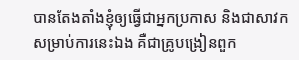បានតែងតាំងខ្ញុំឲ្យធ្វើជាអ្នកប្រកាស និងជាសាវកសម្រាប់ការនេះឯង គឺជាគ្រូបង្រៀនពួក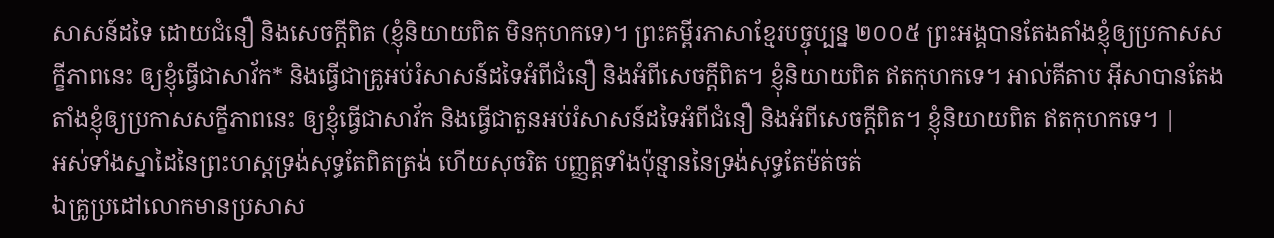សាសន៍ដទៃ ដោយជំនឿ និងសេចក្ដីពិត (ខ្ញុំនិយាយពិត មិនកុហកទេ)។ ព្រះគម្ពីរភាសាខ្មែរបច្ចុប្បន្ន ២០០៥ ព្រះអង្គបានតែងតាំងខ្ញុំឲ្យប្រកាសសក្ខីភាពនេះ ឲ្យខ្ញុំធ្វើជាសាវ័ក* និងធ្វើជាគ្រូអប់រំសាសន៍ដទៃអំពីជំនឿ និងអំពីសេចក្ដីពិត។ ខ្ញុំនិយាយពិត ឥតកុហកទេ។ អាល់គីតាប អ៊ីសាបានតែងតាំងខ្ញុំឲ្យប្រកាសសក្ខីភាពនេះ ឲ្យខ្ញុំធ្វើជាសាវ័ក និងធ្វើជាតួនអប់រំសាសន៍ដទៃអំពីជំនឿ និងអំពីសេចក្ដីពិត។ ខ្ញុំនិយាយពិត ឥតកុហកទេ។ |
អស់ទាំងស្នាដៃនៃព្រះហស្តទ្រង់សុទ្ធតែពិតត្រង់ ហើយសុចរិត បញ្ញត្តទាំងប៉ុន្មាននៃទ្រង់សុទ្ធតែម៉ត់ចត់
ឯគ្រូប្រដៅលោកមានប្រសាស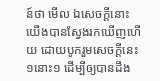ន៍ថា មើល ឯសេចក្ដីនោះ យើងបានស្វែងរកឃើញហើយ ដោយបូករួមសេចក្ដីនេះ១នោះ១ ដើម្បីឲ្យបានដឹង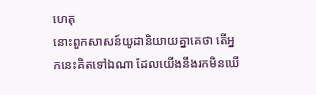ហេតុ
នោះពួកសាសន៍យូដានិយាយគ្នាគេថា តើអ្នកនេះគិតទៅឯណា ដែលយើងនឹងរកមិនឃើ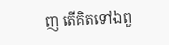ញ តើគិតទៅឯពួ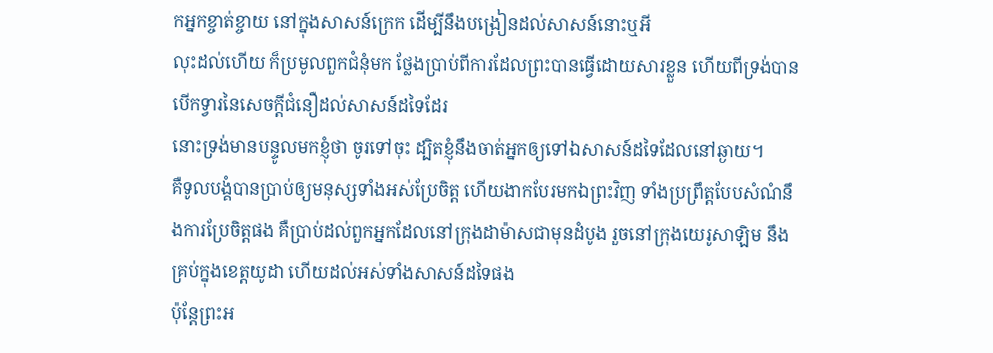កអ្នកខ្ចាត់ខ្ចាយ នៅក្នុងសាសន៍ក្រេក ដើម្បីនឹងបង្រៀនដល់សាសន៍នោះឬអី
លុះដល់ហើយ ក៏ប្រមូលពួកជំនុំមក ថ្លែងប្រាប់ពីការដែលព្រះបានធ្វើដោយសារខ្លួន ហើយពីទ្រង់បានបើកទ្វារនៃសេចក្ដីជំនឿដល់សាសន៍ដទៃដែរ
នោះទ្រង់មានបន្ទូលមកខ្ញុំថា ចូរទៅចុះ ដ្បិតខ្ញុំនឹងចាត់អ្នកឲ្យទៅឯសាសន៍ដទៃដែលនៅឆ្ងាយ។
គឺទូលបង្គំបានប្រាប់ឲ្យមនុស្សទាំងអស់ប្រែចិត្ត ហើយងាកបែរមកឯព្រះវិញ ទាំងប្រព្រឹត្តបែបសំណំនឹងការប្រែចិត្តផង គឺប្រាប់ដល់ពួកអ្នកដែលនៅក្រុងដាម៉ាសជាមុនដំបូង រួចនៅក្រុងយេរូសាឡិម នឹងគ្រប់ក្នុងខេត្តយូដា ហើយដល់អស់ទាំងសាសន៍ដទៃផង
ប៉ុន្តែព្រះអ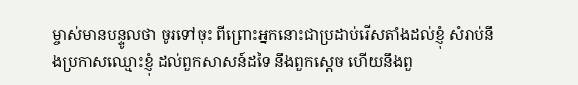ម្ចាស់មានបន្ទូលថា ចូរទៅចុះ ពីព្រោះអ្នកនោះជាប្រដាប់រើសតាំងដល់ខ្ញុំ សំរាប់នឹងប្រកាសឈ្មោះខ្ញុំ ដល់ពួកសាសន៍ដទៃ នឹងពួកស្តេច ហើយនឹងពួ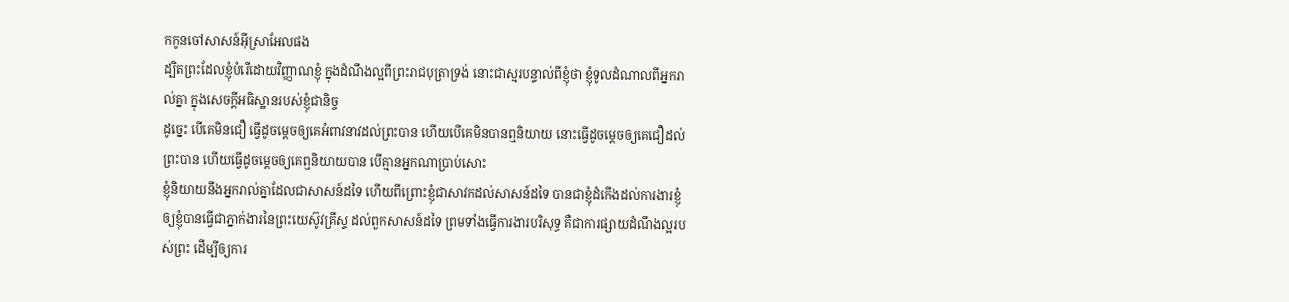កកូនចៅសាសន៍អ៊ីស្រាអែលផង
ដ្បិតព្រះដែលខ្ញុំបំរើដោយវិញ្ញាណខ្ញុំ ក្នុងដំណឹងល្អពីព្រះរាជបុត្រាទ្រង់ នោះជាស្មរបន្ទាល់ពីខ្ញុំថា ខ្ញុំទូលដំណាលពីអ្នករាល់គ្នា ក្នុងសេចក្ដីអធិស្ឋានរបស់ខ្ញុំជានិច្ច
ដូច្នេះ បើគេមិនជឿ ធ្វើដូចម្តេចឲ្យគេអំពាវនាវដល់ព្រះបាន ហើយបើគេមិនបានឮនិយាយ នោះធ្វើដូចម្តេចឲ្យគេជឿដល់ព្រះបាន ហើយធ្វើដូចម្តេចឲ្យគេឮនិយាយបាន បើគ្មានអ្នកណាប្រាប់សោះ
ខ្ញុំនិយាយនឹងអ្នករាល់គ្នាដែលជាសាសន៍ដទៃ ហើយពីព្រោះខ្ញុំជាសាវកដល់សាសន៍ដទៃ បានជាខ្ញុំដំកើងដល់ការងារខ្ញុំ
ឲ្យខ្ញុំបានធ្វើជាភ្នាក់ងារនៃព្រះយេស៊ូវគ្រីស្ទ ដល់ពួកសាសន៍ដទៃ ព្រមទាំងធ្វើការងារបរិសុទ្ធ គឺជាការផ្សាយដំណឹងល្អរបស់ព្រះ ដើម្បីឲ្យការ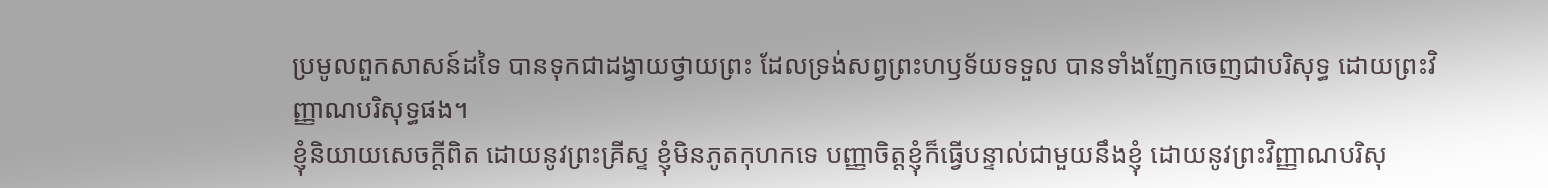ប្រមូលពួកសាសន៍ដទៃ បានទុកជាដង្វាយថ្វាយព្រះ ដែលទ្រង់សព្វព្រះហឫទ័យទទួល បានទាំងញែកចេញជាបរិសុទ្ធ ដោយព្រះវិញ្ញាណបរិសុទ្ធផង។
ខ្ញុំនិយាយសេចក្ដីពិត ដោយនូវព្រះគ្រីស្ទ ខ្ញុំមិនភូតកុហកទេ បញ្ញាចិត្តខ្ញុំក៏ធ្វើបន្ទាល់ជាមួយនឹងខ្ញុំ ដោយនូវព្រះវិញ្ញាណបរិសុ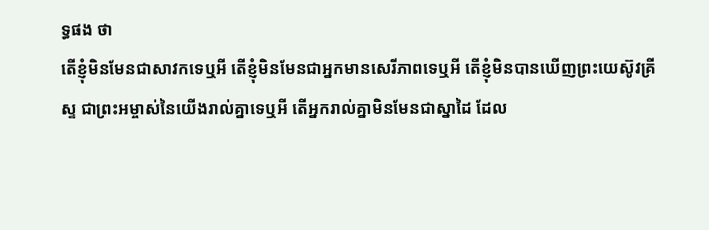ទ្ធផង ថា
តើខ្ញុំមិនមែនជាសាវកទេឬអី តើខ្ញុំមិនមែនជាអ្នកមានសេរីភាពទេឬអី តើខ្ញុំមិនបានឃើញព្រះយេស៊ូវគ្រីស្ទ ជាព្រះអម្ចាស់នៃយើងរាល់គ្នាទេឬអី តើអ្នករាល់គ្នាមិនមែនជាស្នាដៃ ដែល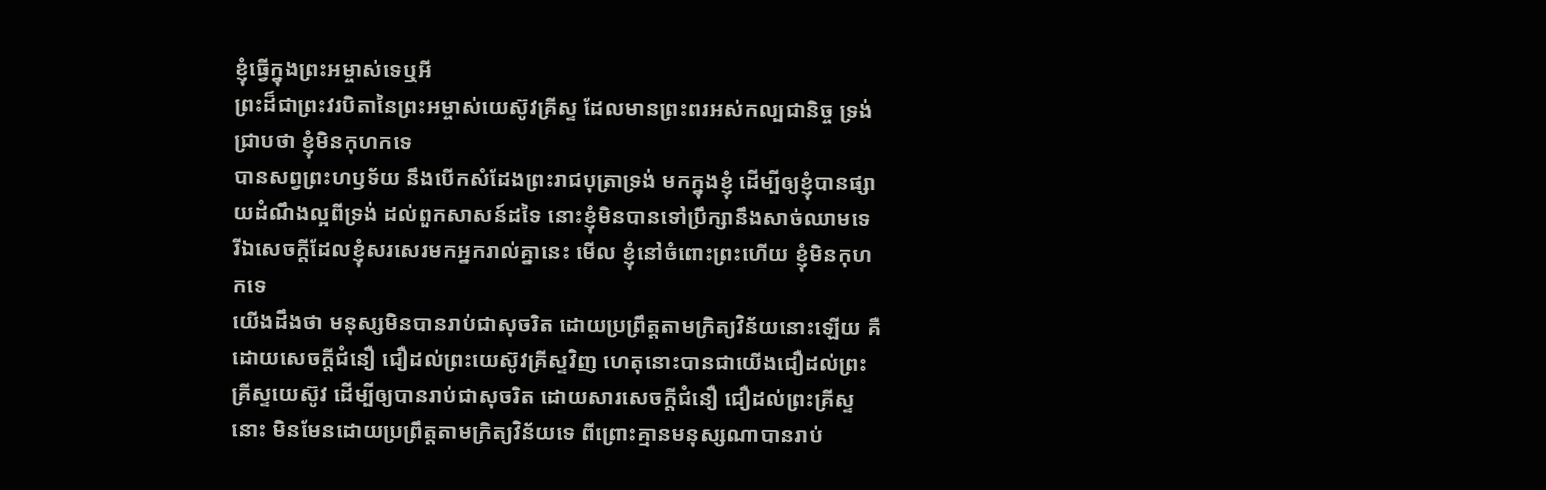ខ្ញុំធ្វើក្នុងព្រះអម្ចាស់ទេឬអី
ព្រះដ៏ជាព្រះវរបិតានៃព្រះអម្ចាស់យេស៊ូវគ្រីស្ទ ដែលមានព្រះពរអស់កល្បជានិច្ច ទ្រង់ជ្រាបថា ខ្ញុំមិនកុហកទេ
បានសព្វព្រះហឫទ័យ នឹងបើកសំដែងព្រះរាជបុត្រាទ្រង់ មកក្នុងខ្ញុំ ដើម្បីឲ្យខ្ញុំបានផ្សាយដំណឹងល្អពីទ្រង់ ដល់ពួកសាសន៍ដទៃ នោះខ្ញុំមិនបានទៅប្រឹក្សានឹងសាច់ឈាមទេ
រីឯសេចក្ដីដែលខ្ញុំសរសេរមកអ្នករាល់គ្នានេះ មើល ខ្ញុំនៅចំពោះព្រះហើយ ខ្ញុំមិនកុហកទេ
យើងដឹងថា មនុស្សមិនបានរាប់ជាសុចរិត ដោយប្រព្រឹត្តតាមក្រិត្យវិន័យនោះឡើយ គឺដោយសេចក្ដីជំនឿ ជឿដល់ព្រះយេស៊ូវគ្រីស្ទវិញ ហេតុនោះបានជាយើងជឿដល់ព្រះគ្រីស្ទយេស៊ូវ ដើម្បីឲ្យបានរាប់ជាសុចរិត ដោយសារសេចក្ដីជំនឿ ជឿដល់ព្រះគ្រីស្ទនោះ មិនមែនដោយប្រព្រឹត្តតាមក្រិត្យវិន័យទេ ពីព្រោះគ្មានមនុស្សណាបានរាប់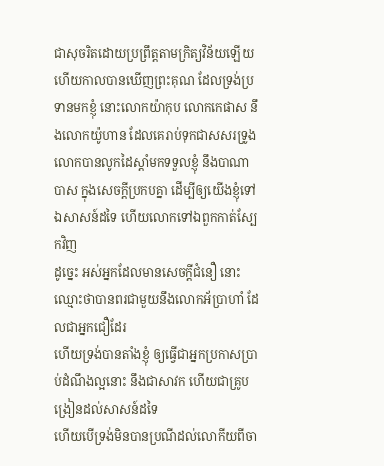ជាសុចរិតដោយប្រព្រឹត្តតាមក្រិត្យវិន័យឡើយ
ហើយកាលបានឃើញព្រះគុណ ដែលទ្រង់ប្រទានមកខ្ញុំ នោះលោកយ៉ាកុប លោកកេផាស នឹងលោកយ៉ូហាន ដែលគេរាប់ទុកជាសសរទ្រូង លោកបានលូកដៃស្តាំមកទទួលខ្ញុំ នឹងបាណាបាស ក្នុងសេចក្ដីប្រកបគ្នា ដើម្បីឲ្យយើងខ្ញុំទៅឯសាសន៍ដទៃ ហើយលោកទៅឯពួកកាត់ស្បែកវិញ
ដូច្នេះ អស់អ្នកដែលមានសេចក្ដីជំនឿ នោះឈ្មោះថាបានពរជាមួយនឹងលោកអ័ប្រាហាំ ដែលជាអ្នកជឿដែរ
ហើយទ្រង់បានតាំងខ្ញុំ ឲ្យធ្វើជាអ្នកប្រកាសប្រាប់ដំណឹងល្អនោះ នឹងជាសាវក ហើយជាគ្រូបង្រៀនដល់សាសន៍ដទៃ
ហើយបើទ្រង់មិនបានប្រណីដល់លោកីយពីចា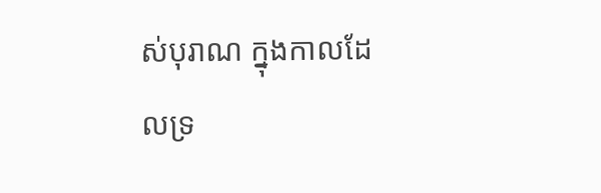ស់បុរាណ ក្នុងកាលដែលទ្រ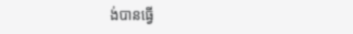ង់បានធ្វើ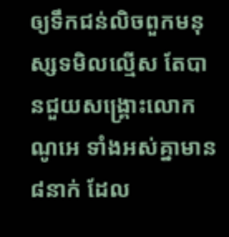ឲ្យទឹកជន់លិចពួកមនុស្សទមិលល្មើស តែបានជួយសង្គ្រោះលោកណូអេ ទាំងអស់គ្នាមាន៨នាក់ ដែល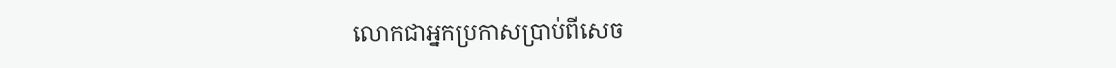លោកជាអ្នកប្រកាសប្រាប់ពីសេច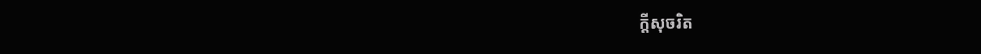ក្ដីសុចរិត